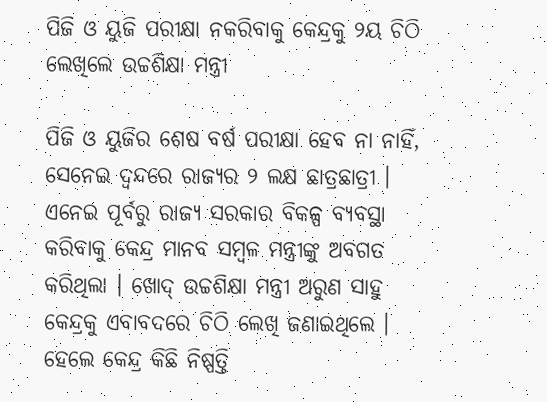ପିଜି ଓ ୟୁଜି ପରୀକ୍ଷା ନକରିବାକୁ କେନ୍ଦ୍ରକୁ ୨ୟ ଚିଠି ଲେଖିଲେ ଉଚ୍ଚଶିକ୍ଷା ମନ୍ତ୍ରୀ

ପିଜି ଓ ୟୁଜିର ଶେଷ ବର୍ଷ ପରୀକ୍ଷା ହେବ ନା ନାହିଁ, ସେନେଇ ଦ୍ଵନ୍ଦରେ ରାଜ୍ୟର ୨ ଲକ୍ଷ ଛାତ୍ରଛାତ୍ରୀ । ଏନେଇ ପୂର୍ବରୁ ରାଜ୍ୟ ସରକାର ବିକଳ୍ପ ବ୍ୟବସ୍ଥା କରିବାକୁ କେନ୍ଦ୍ର ମାନବ ସମ୍ବଳ ମନ୍ତ୍ରୀଙ୍କୁ ଅବଗତ କରିଥିଲା । ଖୋଦ୍ ଉଚ୍ଚଶିକ୍ଷା ମନ୍ତ୍ରୀ ଅରୁଣ ସାହୁ କେନ୍ଦ୍ରକୁ ଏବାବଦରେ ଚିଠି ଲେଖି ଜଣାଇଥିଲେ । ହେଲେ କେନ୍ଦ୍ର କିଛି ନିଷ୍ପତ୍ତି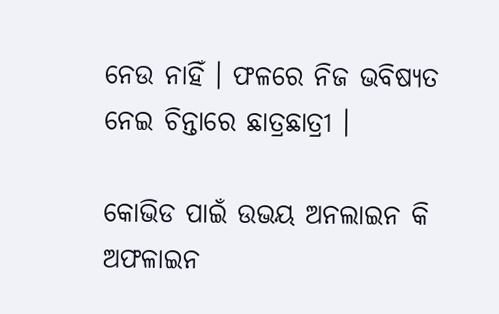ନେଉ ନାହିଁ । ଫଳରେ ନିଜ ଭବିଷ୍ୟତ ନେଇ ଚିନ୍ତାରେ ଛାତ୍ରଛାତ୍ରୀ ।

କୋଭିଡ ପାଇଁ ଉଭୟ ଅନଲାଇନ କି ଅଫଳାଇନ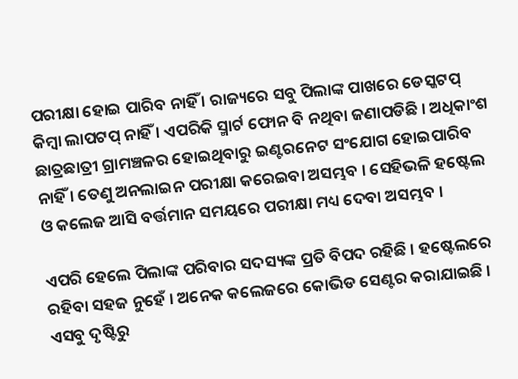ପରୀକ୍ଷା ହୋଇ ପାରିବ ନାହିଁ । ରାଜ୍ୟରେ ସବୁ ପିଲାଙ୍କ ପାଖରେ ଡେସ୍କଟପ୍ କିମ୍ବା ଲାପଟପ୍ ନାହିଁ । ଏପରିକି ସ୍ମାର୍ଟ ଫୋନ ବି ନଥିବା ଜଣାପଡିଛି । ଅଧିକାଂଶ ଛାତ୍ରଛାତ୍ରୀ ଗ୍ରାମଞ୍ଚଳର ହୋଇଥିବାରୁ ଇଣ୍ଟରନେଟ ସଂଯୋଗ ହୋଇପାରିବ ନାହିଁ । ତେଣୁ ଅନଲାଇନ ପରୀକ୍ଷା କରେଇବା ଅସମ୍ଭବ । ସେହିଭଳି ହଷ୍ଟେଲ ଓ କଲେଜ ଆସି ବର୍ତ୍ତମାନ ସମୟରେ ପରୀକ୍ଷା ମଧ୍ୟ ଦେବା ଅସମ୍ଭବ ।

ଏପରି ହେଲେ ପିଲାଙ୍କ ପରିବାର ସଦସ୍ୟଙ୍କ ପ୍ରତି ବିପଦ ରହିଛି । ହଷ୍ଟେଲରେ ରହିବା ସହଜ ନୁହେଁ । ଅନେକ କଲେଜରେ କୋଭିଡ ସେଣ୍ଟର କରାଯାଇଛି । ଏସବୁ ଦୃଷ୍ଟିରୁ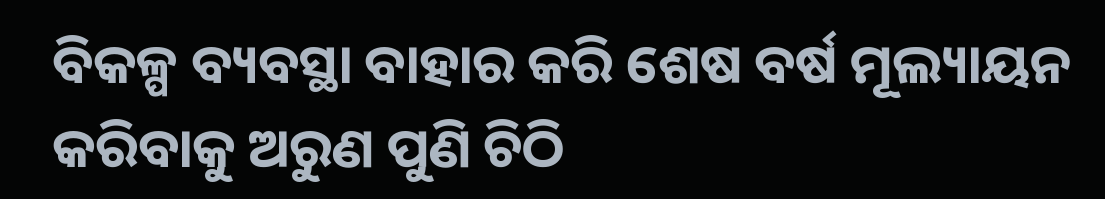ବିକଳ୍ପ ବ୍ୟବସ୍ଥା ବାହାର କରି ଶେଷ ବର୍ଷ ମୂଲ୍ୟାୟନ କରିବାକୁ ଅରୁଣ ପୁଣି ଚିଠି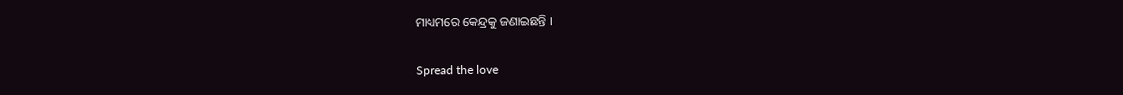ମାଧ୍ୟମରେ କେନ୍ଦ୍ରକୁ ଜଣାଇଛନ୍ତି ।

Spread the love